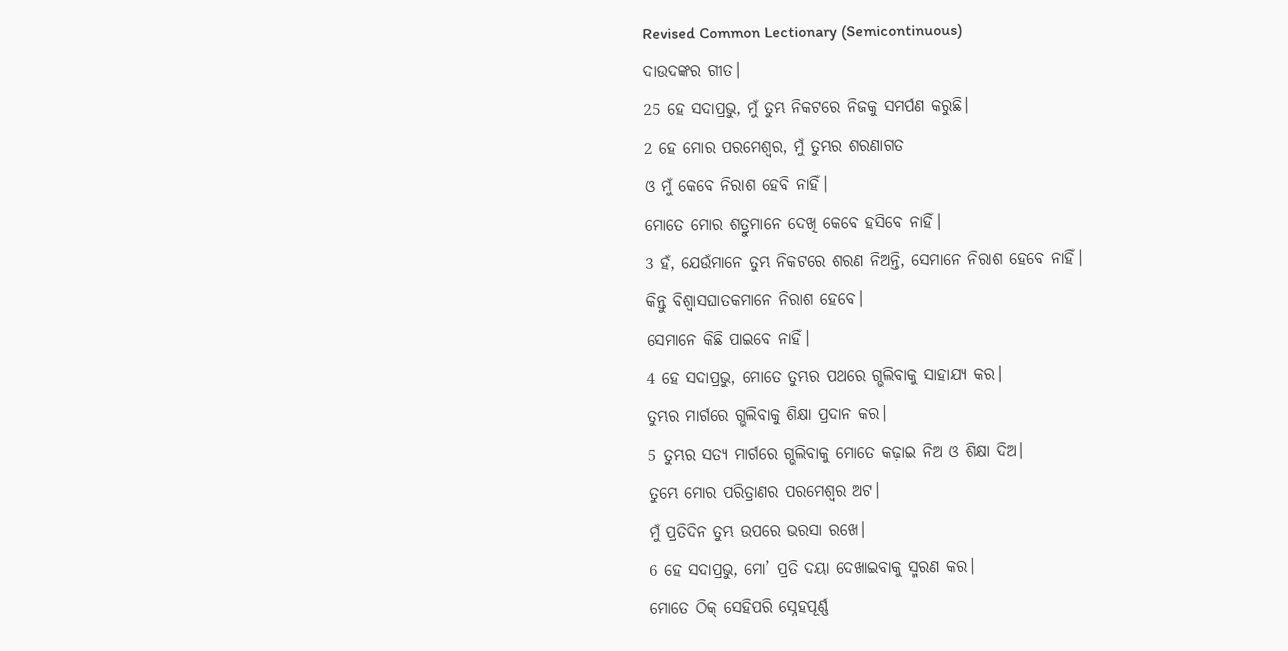Revised Common Lectionary (Semicontinuous)
ଦାଉଦଙ୍କର ଗୀତ।
25 ହେ ସଦାପ୍ରଭୁ, ମୁଁ ତୁମ୍ଭ ନିକଟରେ ନିଜକୁ ସମର୍ପଣ କରୁଛି।
2 ହେ ମୋର ପରମେଶ୍ୱର, ମୁଁ ତୁମ୍ଭର ଶରଣାଗତ
ଓ ମୁଁ କେବେ ନିରାଶ ହେବି ନାହିଁ।
ମୋତେ ମୋର ଶତ୍ରୁମାନେ ଦେଖି କେବେ ହସିବେ ନାହିଁ।
3 ହଁ, ଯେଉଁମାନେ ତୁମ୍ଭ ନିକଟରେ ଶରଣ ନିଅନ୍ତି, ସେମାନେ ନିରାଶ ହେବେ ନାହିଁ।
କିନ୍ତୁ ବିଶ୍ୱାସଘାତକମାନେ ନିରାଶ ହେବେ।
ସେମାନେ କିଛି ପାଇବେ ନାହିଁ।
4 ହେ ସଦାପ୍ରଭୁ, ମୋତେ ତୁମ୍ଭର ପଥରେ ଗ୍ଭଲିବାକୁ ସାହାଯ୍ୟ କର।
ତୁମ୍ଭର ମାର୍ଗରେ ଗ୍ଭଲିବାକୁ ଶିକ୍ଷା ପ୍ରଦାନ କର।
5 ତୁମ୍ଭର ସତ୍ୟ ମାର୍ଗରେ ଗ୍ଭଲିବାକୁ ମୋତେ କଢ଼ାଇ ନିଅ ଓ ଶିକ୍ଷା ଦିଅ।
ତୁମ୍ଭେ ମୋର ପରିତ୍ରାଣର ପରମେଶ୍ୱର ଅଟ।
ମୁଁ ପ୍ରତିଦିନ ତୁମ୍ଭ ଉପରେ ଭରସା ରଖେ।
6 ହେ ସଦାପ୍ରଭୁ, ମୋ’ ପ୍ରତି ଦୟା ଦେଖାଇବାକୁ ସ୍ମରଣ କର।
ମୋତେ ଠିକ୍ ସେହିପରି ସ୍ନେହପୂର୍ଣ୍ଣ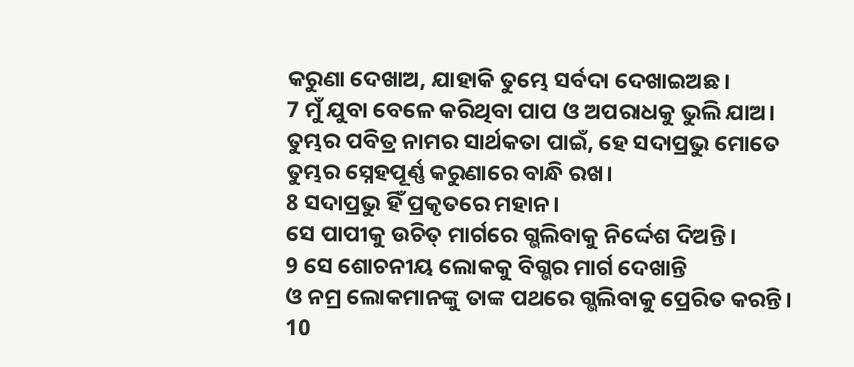କରୁଣା ଦେଖାଅ, ଯାହାକି ତୁମ୍ଭେ ସର୍ବଦା ଦେଖାଇଅଛ।
7 ମୁଁ ଯୁବା ବେଳେ କରିଥିବା ପାପ ଓ ଅପରାଧକୁ ଭୁଲି ଯାଅ।
ତୁମ୍ଭର ପବିତ୍ର ନାମର ସାର୍ଥକତା ପାଇଁ, ହେ ସଦାପ୍ରଭୁ ମୋତେ ତୁମ୍ଭର ସ୍ନେହପୂର୍ଣ୍ଣ କରୁଣାରେ ବାନ୍ଧି ରଖ।
8 ସଦାପ୍ରଭୁ ହିଁ ପ୍ରକୃତରେ ମହାନ।
ସେ ପାପୀକୁ ଉଚିତ୍ ମାର୍ଗରେ ଗ୍ଭଲିବାକୁ ନିର୍ଦ୍ଦେଶ ଦିଅନ୍ତି।
9 ସେ ଶୋଚନୀୟ ଲୋକକୁ ବିଗ୍ଭର ମାର୍ଗ ଦେଖାନ୍ତି
ଓ ନମ୍ର ଲୋକମାନଙ୍କୁ ତାଙ୍କ ପଥରେ ଗ୍ଭଲିବାକୁ ପ୍ରେରିତ କରନ୍ତି।
10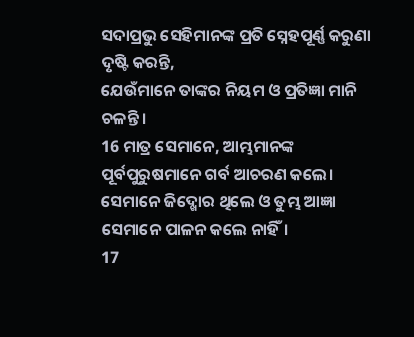ସଦାପ୍ରଭୁ ସେହିମାନଙ୍କ ପ୍ରତି ସ୍ନେହପୂର୍ଣ୍ଣ କରୁଣା ଦୃଷ୍ଟି କରନ୍ତି,
ଯେଉଁମାନେ ତାଙ୍କର ନିୟମ ଓ ପ୍ରତିଜ୍ଞା ମାନି ଚଳନ୍ତି।
16 ମାତ୍ର ସେମାନେ, ଆମ୍ଭମାନଙ୍କ ପୂର୍ବପୁରୁଷମାନେ ଗର୍ବ ଆଚରଣ କଲେ।
ସେମାନେ ଜିଦ୍ଖୋର ଥିଲେ ଓ ତୁମ୍ଭ ଆଜ୍ଞା ସେମାନେ ପାଳନ କଲେ ନାହିଁ।
17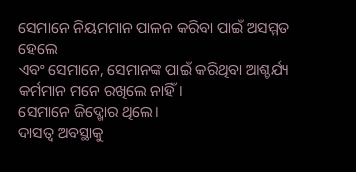ସେମାନେ ନିୟମମାନ ପାଳନ କରିବା ପାଇଁ ଅସମ୍ମତ ହେଲେ
ଏବଂ ସେମାନେ, ସେମାନଙ୍କ ପାଇଁ କରିଥିବା ଆଶ୍ଚର୍ଯ୍ୟ କର୍ମମାନ ମନେ ରଖିଲେ ନାହିଁ।
ସେମାନେ ଜିଦ୍ଖୋର ଥିଲେ।
ଦାସତ୍ୱ ଅବସ୍ଥାକୁ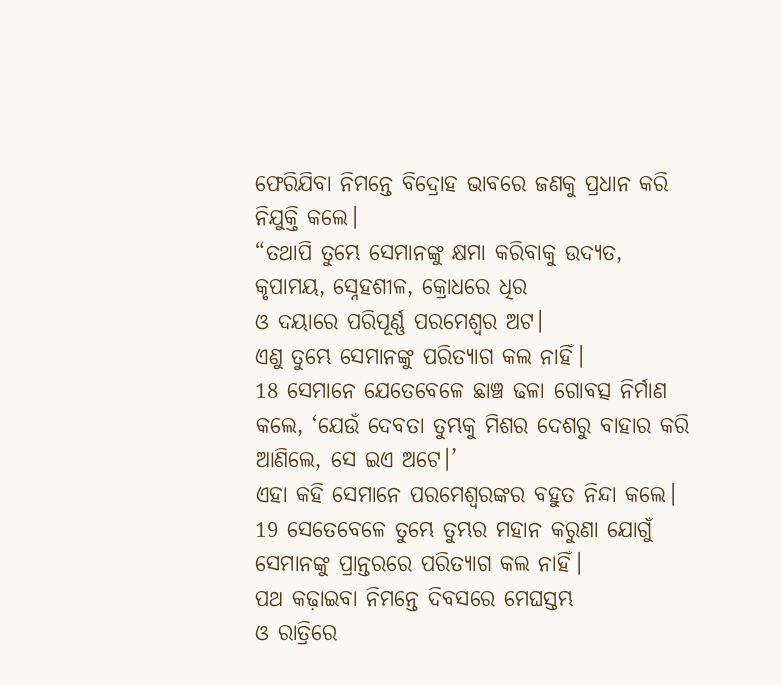ଫେରିଯିବା ନିମନ୍ତେ ବିଦ୍ରୋହ ଭାବରେ ଜଣକୁ ପ୍ରଧାନ କରି ନିଯୁକ୍ତି କଲେ।
“ତଥାପି ତୁମ୍ଭେ ସେମାନଙ୍କୁ କ୍ଷମା କରିବାକୁ ଉଦ୍ୟତ,
କୃପାମୟ, ସ୍ନେହଶୀଳ, କ୍ରୋଧରେ ଧିର
ଓ ଦୟାରେ ପରିପୂର୍ଣ୍ଣ ପରମେଶ୍ୱର ଅଟ।
ଏଣୁ ତୁମ୍ଭେ ସେମାନଙ୍କୁ ପରିତ୍ୟାଗ କଲ ନାହିଁ।
18 ସେମାନେ ଯେତେବେଳେ ଛାଞ୍ଚ ଢଳା ଗୋବତ୍ସ ନିର୍ମାଣ କଲେ, ‘ଯେଉଁ ଦେବତା ତୁମ୍ଭକୁ ମିଶର ଦେଶରୁ ବାହାର କରି ଆଣିଲେ, ସେ ଇଏ ଅଟେ।’
ଏହା କହି ସେମାନେ ପରମେଶ୍ୱରଙ୍କର ବହୁତ ନିନ୍ଦା କଲେ।
19 ସେତେବେଳେ ତୁମ୍ଭେ ତୁମ୍ଭର ମହାନ କରୁଣା ଯୋଗୁଁ
ସେମାନଙ୍କୁ ପ୍ରାନ୍ତରରେ ପରିତ୍ୟାଗ କଲ ନାହିଁ।
ପଥ କଢ଼ାଇବା ନିମନ୍ତେ ଦିବସରେ ମେଘସ୍ତମ୍ଭ
ଓ ରାତ୍ରିରେ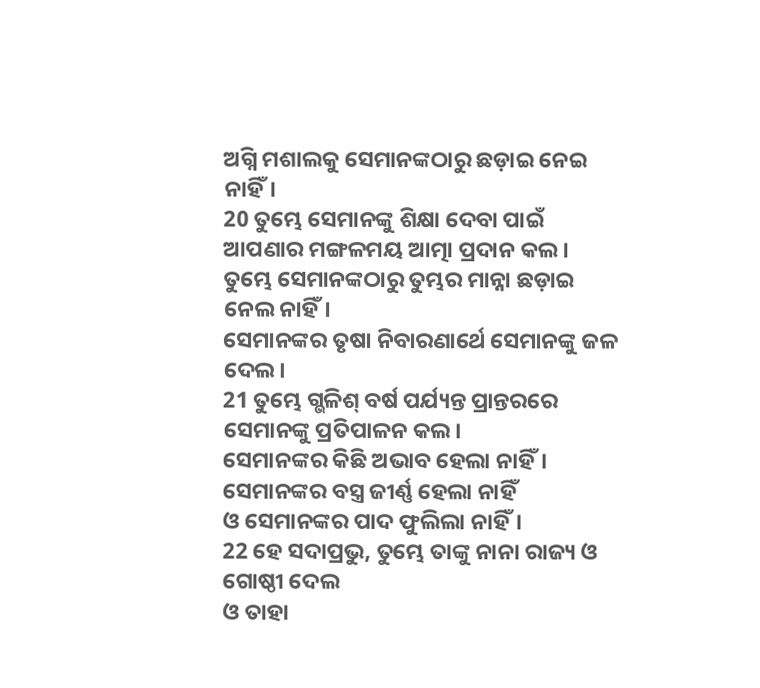ଅଗ୍ନି ମଶାଲକୁ ସେମାନଙ୍କଠାରୁ ଛଡ଼ାଇ ନେଇ ନାହିଁ।
20 ତୁମ୍ଭେ ସେମାନଙ୍କୁ ଶିକ୍ଷା ଦେବା ପାଇଁ ଆପଣାର ମଙ୍ଗଳମୟ ଆତ୍ମା ପ୍ରଦାନ କଲ।
ତୁମ୍ଭେ ସେମାନଙ୍କଠାରୁ ତୁମ୍ଭର ମାନ୍ନା ଛଡ଼ାଇ ନେଲ ନାହିଁ।
ସେମାନଙ୍କର ତୃଷା ନିବାରଣାର୍ଥେ ସେମାନଙ୍କୁ ଜଳ ଦେଲ।
21 ତୁମ୍ଭେ ଗ୍ଭଳିଶ୍ ବର୍ଷ ପର୍ଯ୍ୟନ୍ତ ପ୍ରାନ୍ତରରେ ସେମାନଙ୍କୁ ପ୍ରତିପାଳନ କଲ।
ସେମାନଙ୍କର କିଛି ଅଭାବ ହେଲା ନାହିଁ।
ସେମାନଙ୍କର ବସ୍ତ୍ର ଜୀର୍ଣ୍ଣ ହେଲା ନାହିଁ
ଓ ସେମାନଙ୍କର ପାଦ ଫୁଲିଲା ନାହିଁ।
22 ହେ ସଦାପ୍ରଭୁ, ତୁମ୍ଭେ ତାଙ୍କୁ ନାନା ରାଜ୍ୟ ଓ ଗୋଷ୍ଠୀ ଦେଲ
ଓ ତାହା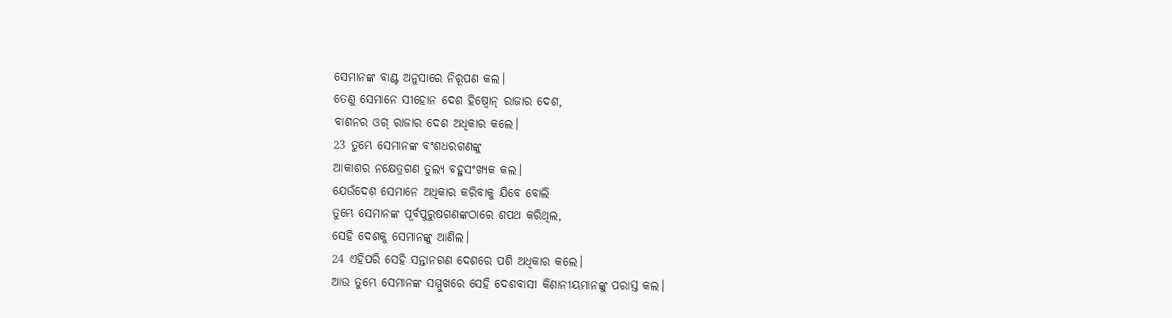ସେମାନଙ୍କ ବାଣ୍ଟ ଅନୁସାରେ ନିରୂପଣ କଲ।
ତେଣୁ ସେମାନେ ସୀହୋନ ଦେଶ ହିଷ୍ବୋନ୍ ରାଜାର ଦେଶ,
ବାଶନର ଓଗ୍ ରାଜାର ଦେଶ ଅଧିକାର କଲେ।
23 ତୁମ୍ଭେ ସେମାନଙ୍କ ବଂଶଧରଗଣଙ୍କୁ
ଆକାଶର ନକ୍ଷେତ୍ରଗଣ ତୁଲ୍ୟ ବହୁସଂଖ୍ୟକ କଲ।
ଯେଉଁଦେଶ ସେମାନେ ଅଧିକାର କରିବାକୁ ଯିବେ ବୋଲି
ତୁମ୍ଭେ ସେମାନଙ୍କ ପୂର୍ବପୁରୁଷଗଣଙ୍କଠାରେ ଶପଥ କରିଥିଲ,
ସେହି ଦେଶକୁ ସେମାନଙ୍କୁ ଆଣିଲ।
24 ଏହିପରି ସେହି ସନ୍ତାନଗଣ ଦେଶରେ ପଶି ଅଧିକାର କଲେ।
ଆଉ ତୁମ୍ଭେ ସେମାନଙ୍କ ସମ୍ମୁଖରେ ସେହି ଦେଶବାସୀ କିଣାନୀୟମାନଙ୍କୁ ପରାସ୍ତ କଲ।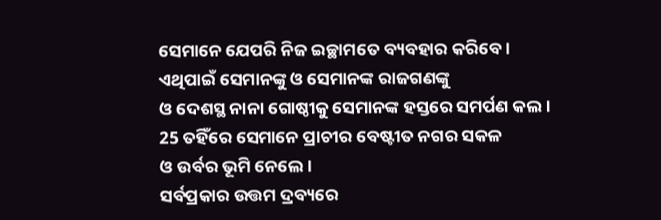ସେମାନେ ଯେପରି ନିଜ ଇଚ୍ଛାମତେ ବ୍ୟବହାର କରିବେ।
ଏଥିପାଇଁ ସେମାନଙ୍କୁ ଓ ସେମାନଙ୍କ ରାଜଗଣଙ୍କୁ
ଓ ଦେଶସ୍ଥ ନାନା ଗୋଷ୍ଠୀକୁ ସେମାନଙ୍କ ହସ୍ତରେ ସମର୍ପଣ କଲ।
25 ତହିଁରେ ସେମାନେ ପ୍ରାଚୀର ବେଷ୍ଟୀତ ନଗର ସକଳ
ଓ ଉର୍ବର ଭୂମି ନେଲେ।
ସର୍ବପ୍ରକାର ଉତ୍ତମ ଦ୍ରବ୍ୟରେ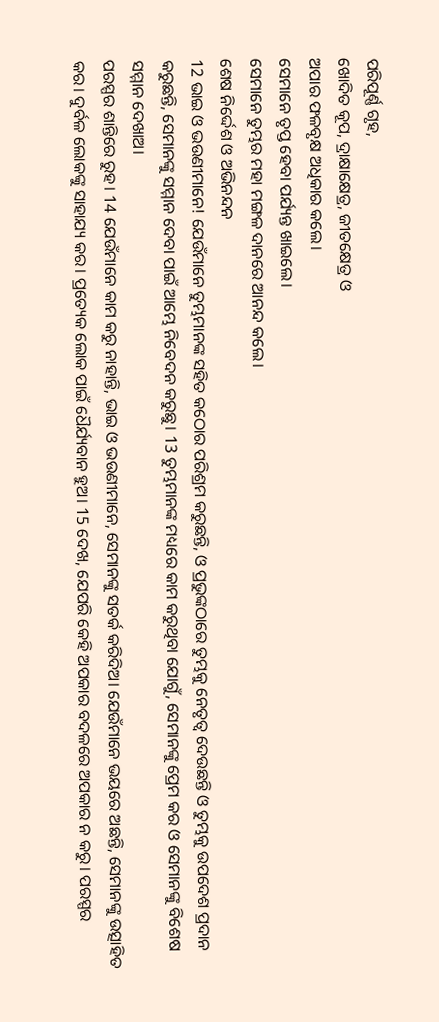ପରିପୂର୍ଣ୍ଣ ଗୃହ,
ଖୋଦିତ କୂପ, ଦ୍ରାକ୍ଷାକ୍ଷେତ୍ର, ଜୀତକ୍ଷେତ୍ର ଓ
ଅପାର ଫଳବୃକ୍ଷ ଅଧିକାର କଲେ।
ସେମାନେ ତୃପ୍ତ ହେବା ପର୍ଯ୍ୟନ୍ତ ଖାଇଲେ।
ସେମାନେ ତୁମ୍ଭର ମହା ମଙ୍ଗଳ ଦାନରେ ଆନନ୍ଦ କଲେ।
ଶେଷ ନିର୍ଦ୍ଦେଶ ଓ ଅଭିନନ୍ଦନ
12 ଭାଇ ଓ ଭଉଣୀମାନେ! ଯେଉଁମାନେ ତୁମ୍ଭମାନଙ୍କ ସହିତ କଠୋର ପରିଶ୍ରମ କରୁଛନ୍ତି, ଓ ପ୍ରଭୁଙ୍କଠାରେ ତୁମ୍ଭକୁ ନେତୃତ୍ୱ ଦେଉଛନ୍ତି ଓ ତୁମ୍ଭକୁ ଉପଦେଶ ପ୍ରଦାନ କରୁଛନ୍ତି, ସେମାନଙ୍କୁ ସମ୍ମାନ ଦେବା ପାଇଁ ଆମ୍ଭେ ନିବେଦନ କରୁଛୁ। 13 ତୁମ୍ଭମାନଙ୍କ ମଧ୍ୟରେ କାମ କରୁଥିବା ଯୋଗୁଁ, ସେମାନଙ୍କୁ ପ୍ରେମ କର ଓ ସେମାନଙ୍କୁ ବିଶେଷ ସମ୍ମାନ ଦେଖାଅ।
ପରସ୍ପର ଶାନ୍ତିରେ ରୁହ। 14 ଯେଉଁମାନେ କାମ କରୁ ନାହାନ୍ତି, ଭାଇ ଓ ଭଉଣୀମାନେ, ସେମାନଙ୍କୁ ସତର୍କ କରିଦିଅ। ଯେଉଁମାନେ ଭୟରେ ଅଛନ୍ତି, ସେମାନଙ୍କୁ ଉତ୍ସାହିତ କର। ଦୁର୍ବଳ ଲୋକଙ୍କୁ ସାହାଯ୍ୟ କର। ପ୍ରତ୍ୟେକ ଲୋକ ପାଇଁ ଧୈର୍ଯ୍ୟବାନ ହୁଅ। 15 ଦେଖ, ଯେପରି କେହି ଅପକାର ବଦଳରେ ଅପକାର ନ କରୁ। ପରସ୍ପର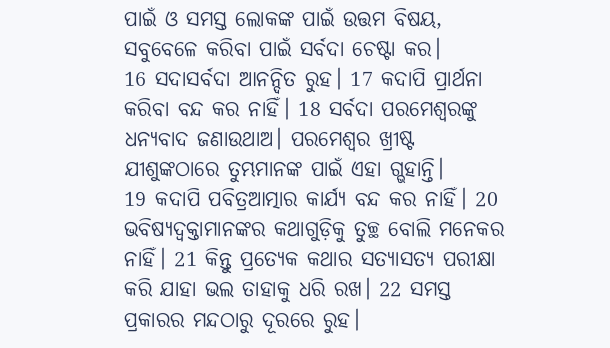ପାଇଁ ଓ ସମସ୍ତ ଲୋକଙ୍କ ପାଇଁ ଉତ୍ତମ ବିଷୟ, ସବୁବେଳେ କରିବା ପାଇଁ ସର୍ବଦା ଚେଷ୍ଟା କର।
16 ସଦାସର୍ବଦା ଆନନ୍ଦିତ ରୁହ। 17 କଦାପି ପ୍ରାର୍ଥନା କରିବା ବନ୍ଦ କର ନାହିଁ। 18 ସର୍ବଦା ପରମେଶ୍ୱରଙ୍କୁ ଧନ୍ୟବାଦ ଜଣାଉଥାଅ। ପରମେଶ୍ୱର ଖ୍ରୀଷ୍ଟ ଯୀଶୁଙ୍କଠାରେ ତୁମ୍ଭମାନଙ୍କ ପାଇଁ ଏହା ଗ୍ଭହାନ୍ତି।
19 କଦାପି ପବିତ୍ରଆତ୍ମାର କାର୍ଯ୍ୟ ବନ୍ଦ କର ନାହିଁ। 20 ଭବିଷ୍ୟଦ୍ବକ୍ତାମାନଙ୍କର କଥାଗୁଡ଼ିକୁ ତୁଚ୍ଛ ବୋଲି ମନେକର ନାହିଁ। 21 କିନ୍ତୁ ପ୍ରତ୍ୟେକ କଥାର ସତ୍ୟାସତ୍ୟ ପରୀକ୍ଷା କରି ଯାହା ଭଲ ତାହାକୁ ଧରି ରଖ। 22 ସମସ୍ତ ପ୍ରକାରର ମନ୍ଦଠାରୁ ଦୂରରେ ରୁହ।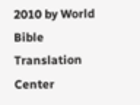2010 by World Bible Translation Center